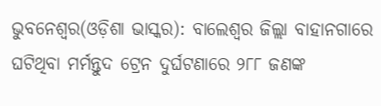ଭୁବନେଶ୍ୱର(ଓଡ଼ିଶା ଭାସ୍କର): ବାଲେଶ୍ୱର ଜିଲ୍ଲା ବାହାନଗାରେ ଘଟିଥିବା ମର୍ମନ୍ତୁଦ ଟ୍ରେନ ଦୁର୍ଘଟଣାରେ ୨୮୮ ଜଣଙ୍କ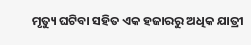ମୃତ୍ୟୁ ଘଟିବା ସହିତ ଏକ ହଜାରରୁ ଅଧିକ ଯାତ୍ରୀ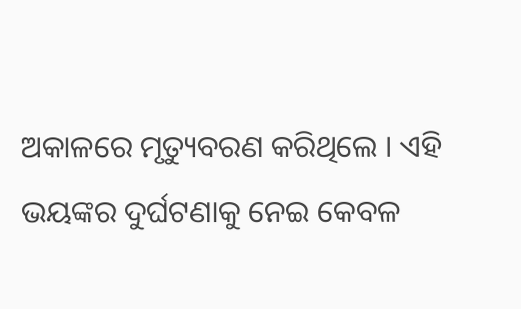ଅକାଳରେ ମୃତ୍ୟୁବରଣ କରିଥିଲେ । ଏହି ଭୟଙ୍କର ଦୁର୍ଘଟଣାକୁ ନେଇ କେବଳ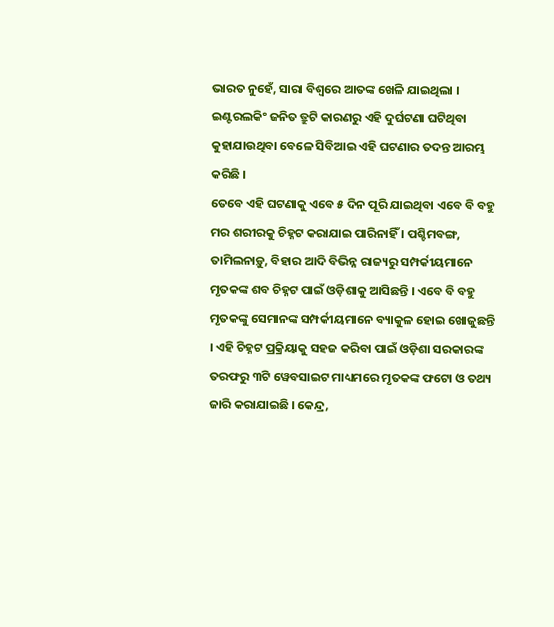ଭାରତ ନୁହେଁ, ସାରା ବିଶ୍ୱରେ ଆତଙ୍କ ଖେଳି ଯାଇଥିଲା । ଇଣ୍ଟରଲକିଂ ଜନିତ ତ୍ରୁଟି କାରଣରୁ ଏହି ଦୁର୍ଘଟଣା ଘଟିଥିବା କୁହାଯାଉଥିବା ବେଳେ ସିବିଆଇ ଏହି ଘଟଣାର ତଦନ୍ତ ଆରମ୍ଭ କରିଛି ।
ତେବେ ଏହି ଘଟଣାକୁ ଏବେ ୫ ଦିନ ପୂରି ଯାଇଥିବା ଏବେ ବି ବହୁ ମର ଶରୀରକୁ ଚିହ୍ନଟ କରାଯାଇ ପାରିନାହିଁ । ପଶ୍ଚିମବଙ୍ଗ, ତାମିଲନାଡ଼ୁ, ବିହାର ଆଦି ବିଭିନ୍ନ ରାଜ୍ୟରୁ ସମ୍ପର୍କୀୟମାନେ ମୃତକଙ୍କ ଶବ ଚିହ୍ନଟ ପାଇଁ ଓଡ଼ିଶାକୁ ଆସିଛନ୍ତି । ଏବେ ବି ବହୁ ମୃତକଙ୍କୁ ସେମାନଙ୍କ ସମ୍ପର୍କୀୟମାନେ ବ୍ୟାକୁଳ ହୋଇ ଖୋଜୁଛନ୍ତି । ଏହି ଚିହ୍ନଟ ପ୍ରକ୍ରିୟାକୁ ସହଜ କରିବା ପାଇଁ ଓଡ଼ିଶା ସରକାରଙ୍କ ତରଫରୁ ୩ଟି ୱେବସାଇଟ ମାଧ୍ୟମରେ ମୃତକଙ୍କ ଫଟୋ ଓ ତଥ୍ୟ ଜାରି କରାଯାଇଛି । କେନ୍ଦ୍ର,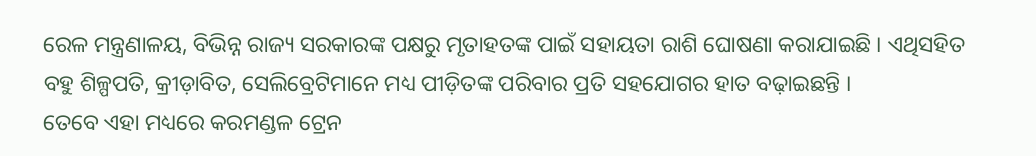ରେଳ ମନ୍ତ୍ରଣାଳୟ, ବିଭିନ୍ନ ରାଜ୍ୟ ସରକାରଙ୍କ ପକ୍ଷରୁ ମୃତାହତଙ୍କ ପାଇଁ ସହାୟତା ରାଶି ଘୋଷଣା କରାଯାଇଛି । ଏଥିସହିତ ବହୁ ଶିଳ୍ପପତି, କ୍ରୀଡ଼ାବିତ, ସେଲିବ୍ରେଟିମାନେ ମଧ୍ୟ ପୀଡ଼ିତଙ୍କ ପରିବାର ପ୍ରତି ସହଯୋଗର ହାତ ବଢ଼ାଇଛନ୍ତି ।
ତେବେ ଏହା ମଧ୍ୟରେ କରମଣ୍ଡଳ ଟ୍ରେନ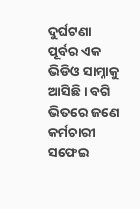ଦୁର୍ଘଟଣା ପୂର୍ବର ଏକ ଭିଡିଓ ସାମ୍ନାକୁ ଆସିଛି । ବଗି ଭିତରେ ଜଣେ କର୍ମଚାରୀ ସଫେଇ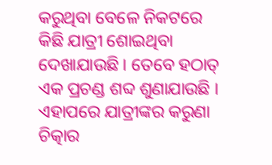କରୁଥିବା ବେଳେ ନିକଟରେ କିଛି ଯାତ୍ରୀ ଶୋଇଥିବା ଦେଖାଯାଉଛି । ତେବେ ହଠାତ୍ ଏକ ପ୍ରଚଣ୍ଡ ଶବ୍ଦ ଶୁଣାଯାଉଛି । ଏହାପରେ ଯାତ୍ରୀଙ୍କର କରୁଣା ଚିତ୍କାର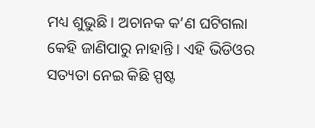ମଧ୍ୟ ଶୁଭୁଛି । ଅଚାନକ କ’ଣ ଘଟିଗଲା କେହି ଜାଣିପାରୁ ନାହାନ୍ତି । ଏହି ଭିଡିଓର ସତ୍ୟତା ନେଇ କିଛି ସ୍ପଷ୍ଟ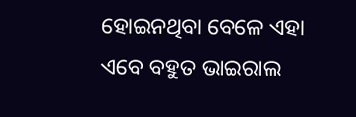ହୋଇନଥିବା ବେଳେ ଏହା ଏବେ ବହୁତ ଭାଇରାଲ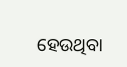ହେଉଥିବା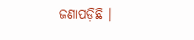ଜଣାପଡ଼ିଛି ।